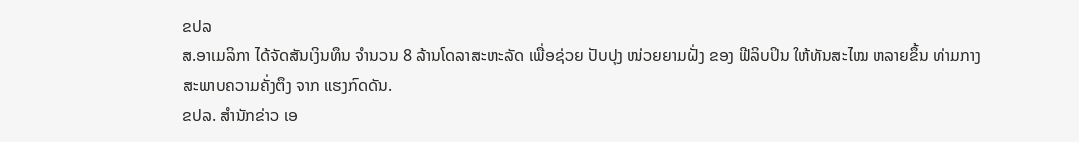ຂປລ
ສ.ອາເມລິກາ ໄດ້ຈັດສັນເງິນທຶນ ຈຳນວນ 8 ລ້ານໂດລາສະຫະລັດ ເພື່ອຊ່ວຍ ປັບປຸງ ໜ່ວຍຍາມຝັ່ງ ຂອງ ຟີລິບປິນ ໃຫ້ທັນສະໄໝ ຫລາຍຂຶ້ນ ທ່າມກາງ ສະພາບຄວາມຄັ່ງຕຶງ ຈາກ ແຮງກົດດັນ.
ຂປລ. ສຳນັກຂ່າວ ເອ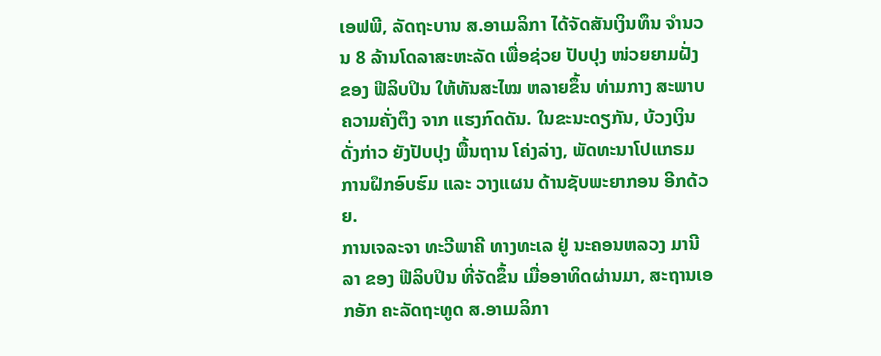ເອຟພີ, ລັດຖະບານ ສ.ອາເມລິກາ ໄດ້ຈັດສັນເງິນທຶນ ຈຳນວນ 8 ລ້ານໂດລາສະຫະລັດ ເພື່ອຊ່ວຍ ປັບປຸງ ໜ່ວຍຍາມຝັ່ງ ຂອງ ຟີລິບປິນ ໃຫ້ທັນສະໄໝ ຫລາຍຂຶ້ນ ທ່າມກາງ ສະພາບຄວາມຄັ່ງຕຶງ ຈາກ ແຮງກົດດັນ. ໃນຂະນະດຽກັນ, ບ້ວງເງິນ ດັ່ງກ່າວ ຍັງປັບປຸງ ພື້ນຖານ ໂຄ່ງລ່າງ, ພັດທະນາໂປແກຣມ ການຝຶກອົບຮົມ ແລະ ວາງແຜນ ດ້ານຊັບພະຍາກອນ ອີກດ້ວຍ.
ການເຈລະຈາ ທະວີພາຄີ ທາງທະເລ ຢູ່ ນະຄອນຫລວງ ມານີລາ ຂອງ ຟີລິບປິນ ທີ່ຈັດຂຶ້ນ ເມື່ອອາທິດຜ່ານມາ, ສະຖານເອກອັກ ຄະລັດຖະທູດ ສ.ອາເມລິກາ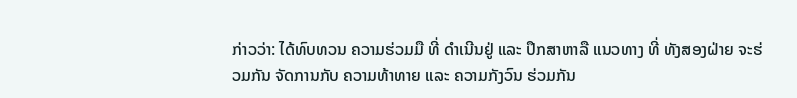ກ່າວວ່າ: ໄດ້ທົບທວນ ຄວາມຮ່ວມມື ທີ່ ດຳເນີນຢູ່ ແລະ ປຶກສາຫາລື ແນວທາງ ທີ່ ທັງສອງຝ່າຍ ຈະຮ່ວມກັນ ຈັດການກັບ ຄວາມທ້າທາຍ ແລະ ຄວາມກັງວົນ ຮ່ວມກັນ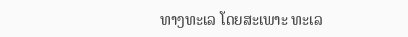ທາງທະເລ ໂດຍສະເພາະ ທະເລ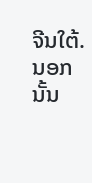ຈີນໃຕ້. ນອກນັ້ນ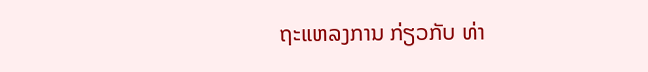ຖະແຫລງການ ກ່ຽວກັບ ທ່າ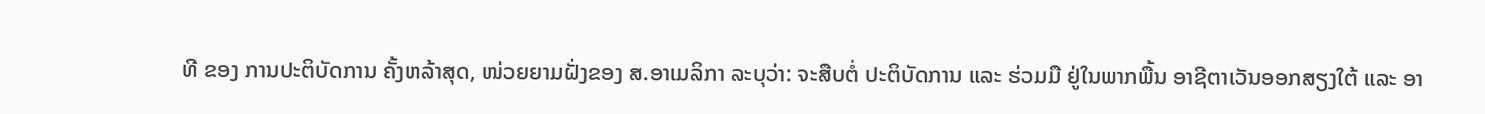ທີ ຂອງ ການປະຕິບັດການ ຄັ້ງຫລ້າສຸດ, ໜ່ວຍຍາມຝັ່ງຂອງ ສ.ອາເມລິກາ ລະບຸວ່າ: ຈະສືບຕໍ່ ປະຕິບັດການ ແລະ ຮ່ວມມື ຢູ່ໃນພາກພື້ນ ອາຊີຕາເວັນອອກສຽງໃຕ້ ແລະ ອາ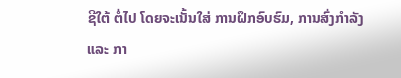ຊີໃຕ້ ຕໍ່ໄປ ໂດຍຈະເນັ້ນໃສ່ ການຝຶກອົບຮົມ, ການສົ່ງກຳລັງ ແລະ ກາ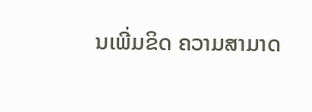ນເພີ່ມຂິດ ຄວາມສາມາດ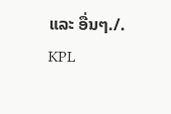ແລະ ອື່ນໆ./.
KPL